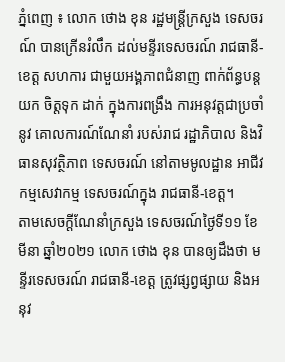ភ្នំពេញ ៖ លោក ថោង ខុន រដ្ឋមន្ត្រីក្រសួង ទេសចរណ៍ បានក្រើនរំលឹក ដល់មន្ទីរទេសចរណ៍ រាជធានី-ខេត្ត សហការ ជាមួយអង្គភាពជំនាញ ពាក់ព័ន្ធបន្តយក ចិត្តទុក ដាក់ ក្នុងការពង្រឹង ការអនុវត្តជាប្រចាំនូវ គោលការណ៍ណែនាំ របស់រាជ រដ្ឋាភិបាល និងវិធានសុវត្ថិភាព ទេសចរណ៍ នៅតាមមូលដ្ឋាន អាជីវកម្មសេវាកម្ម ទេសចរណ៍ក្នុង រាជធានី-ខេត្ត។
តាមសេចក្ដីណែនាំក្រសួង ទេសចរណ៍ថ្ងៃទី១១ ខែមីនា ឆ្នាំ២០២១ លោក ថោង ខុន បានឲ្យដឹងថា មន្ទីរទេសចរណ៍ រាជធានី-ខេត្ត ត្រូវផ្សព្វផ្សាយ និងអនុវ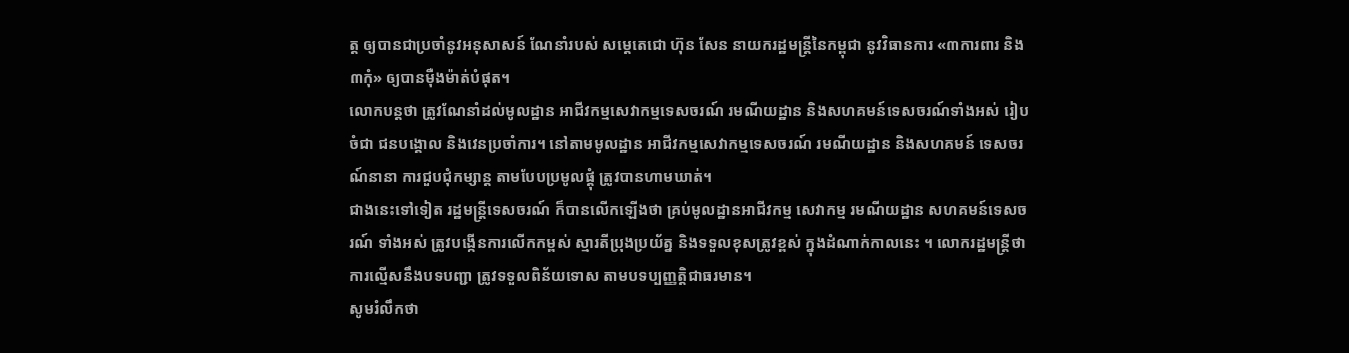ត្ត ឲ្យបានជាប្រចាំនូវអនុសាសន៍ ណែនាំរបស់ សម្ដេតេជោ ហ៊ុន សែន នាយករដ្ឋមន្ត្រីនៃកម្ពុជា នូវវិធានការ «៣ការពារ និង៣កុំ» ឲ្យបានម៉ឺងម៉ាត់បំផុត។
លោកបន្ដថា ត្រូវណែនាំដល់មូលដ្ឋាន អាជីវកម្មសេវាកម្មទេសចរណ៍ រមណីយដ្ឋាន និងសហគមន៍ទេសចរណ៍ទាំងអស់ រៀបចំជា ជនបង្គោល និងវេនប្រចាំការ។ នៅតាមមូលដ្ឋាន អាជីវកម្មសេវាកម្មទេសចរណ៍ រមណីយដ្ឋាន និងសហគមន៍ ទេសចរណ៍នានា ការជួបជុំកម្សាន្ត តាមបែបប្រមូលផ្ដុំ ត្រូវបានហាមឃាត់។
ជាងនេះទៅទៀត រដ្ឋមន្ត្រីទេសចរណ៍ ក៏បានលើកឡើងថា គ្រប់មូលដ្ឋានអាជីវកម្ម សេវាកម្ម រមណីយដ្ឋាន សហគមន៍ទេសចរណ៍ ទាំងអស់ ត្រូវបង្កើនការលើកកម្ពស់ ស្មារតីប្រុងប្រយ័ត្ន និងទទួលខុសត្រូវខ្ពស់ ក្នុងដំណាក់កាលនេះ ។ លោករដ្ឋមន្ដ្រីថា ការល្មើសនឹងបទបញ្ជា ត្រូវទទួលពិន័យទោស តាមបទប្បញ្ញត្តិជាធរមាន។
សូមរំលឹកថា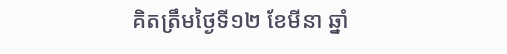គិតត្រឹមថ្ងៃទី១២ ខែមីនា ឆ្នាំ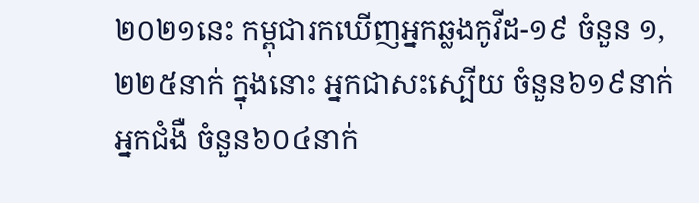២០២១នេះ កម្ពុជារកឃើញអ្នកឆ្លងកូវីដ-១៩ ចំនួន ១,២២៥នាក់ ក្នុងនោះ អ្នកជាសះស្បើយ ចំនួន៦១៩នាក់ អ្នកជំងឺ ចំនួន៦០៤នាក់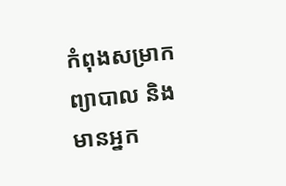កំពុងសម្រាកព្យាបាល និងមានអ្នក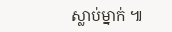ស្លាប់ម្នាក់ ៕